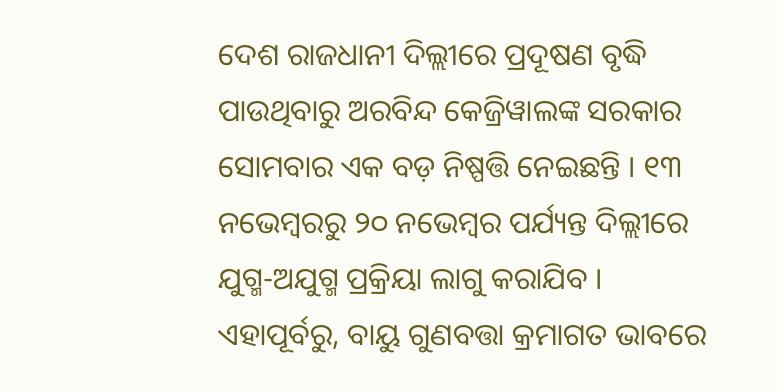ଦେଶ ରାଜଧାନୀ ଦିଲ୍ଲୀରେ ପ୍ରଦୂଷଣ ବୃଦ୍ଧି ପାଉଥିବାରୁ ଅରବିନ୍ଦ କେଜ୍ରିୱାଲଙ୍କ ସରକାର ସୋମବାର ଏକ ବଡ଼ ନିଷ୍ପତ୍ତି ନେଇଛନ୍ତି । ୧୩ ନଭେମ୍ବରରୁ ୨୦ ନଭେମ୍ବର ପର୍ଯ୍ୟନ୍ତ ଦିଲ୍ଲୀରେ ଯୁଗ୍ମ-ଅଯୁଗ୍ମ ପ୍ରକ୍ରିୟା ଲାଗୁ କରାଯିବ । ଏହାପୂର୍ବରୁ, ବାୟୁ ଗୁଣବତ୍ତା କ୍ରମାଗତ ଭାବରେ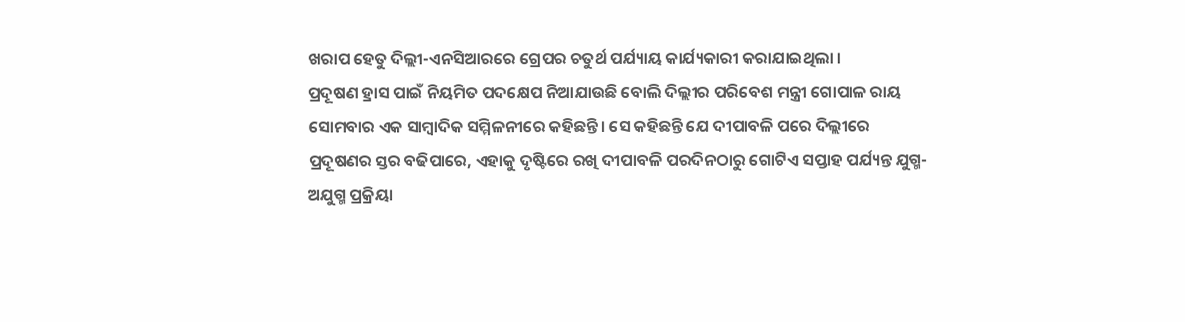ଖରାପ ହେତୁ ଦିଲ୍ଲୀ-ଏନସିଆରରେ ଗ୍ରେପର ଚତୁର୍ଥ ପର୍ଯ୍ୟାୟ କାର୍ଯ୍ୟକାରୀ କରାଯାଇଥିଲା ।
ପ୍ରଦୂଷଣ ହ୍ରାସ ପାଇଁ ନିୟମିତ ପଦକ୍ଷେପ ନିଆଯାଉଛି ବୋଲି ଦିଲ୍ଲୀର ପରିବେଶ ମନ୍ତ୍ରୀ ଗୋପାଳ ରାୟ ସୋମବାର ଏକ ସାମ୍ବାଦିକ ସମ୍ମିଳନୀରେ କହିଛନ୍ତି। ସେ କହିଛନ୍ତି ଯେ ଦୀପାବଳି ପରେ ଦିଲ୍ଲୀରେ ପ୍ରଦୂଷଣର ସ୍ତର ବଢିପାରେ, ଏହାକୁ ଦୃଷ୍ଟିରେ ରଖି ଦୀପାବଳି ପରଦିନଠାରୁ ଗୋଟିଏ ସପ୍ତାହ ପର୍ଯ୍ୟନ୍ତ ଯୁଗ୍ମ-ଅଯୁଗ୍ମ ପ୍ରକ୍ରିୟା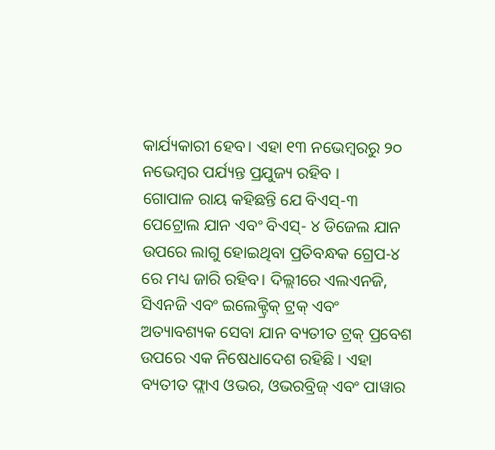କାର୍ଯ୍ୟକାରୀ ହେବ। ଏହା ୧୩ ନଭେମ୍ବରରୁ ୨୦ ନଭେମ୍ବର ପର୍ଯ୍ୟନ୍ତ ପ୍ରଯୁଜ୍ୟ ରହିବ ।
ଗୋପାଳ ରାୟ କହିଛନ୍ତି ଯେ ବିଏସ୍-୩ ପେଟ୍ରୋଲ ଯାନ ଏବଂ ବିଏସ୍- ୪ ଡିଜେଲ ଯାନ ଉପରେ ଲାଗୁ ହୋଇଥିବା ପ୍ରତିବନ୍ଧକ ଗ୍ରେପ-୪ ରେ ମଧ୍ୟ ଜାରି ରହିବ। ଦିଲ୍ଲୀରେ ଏଲଏନଜି, ସିଏନଜି ଏବଂ ଇଲେକ୍ଟ୍ରିକ୍ ଟ୍ରକ୍ ଏବଂ ଅତ୍ୟାବଶ୍ୟକ ସେବା ଯାନ ବ୍ୟତୀତ ଟ୍ରକ୍ ପ୍ରବେଶ ଉପରେ ଏକ ନିଷେଧାଦେଶ ରହିଛି । ଏହା ବ୍ୟତୀତ ଫ୍ଲାଏ ଓଭର, ଓଭରବ୍ରିଜ୍ ଏବଂ ପାୱାର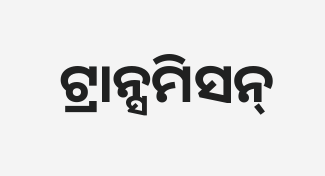ଟ୍ରାନ୍ସମିସନ୍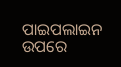ପାଇପଲାଇନ ଉପରେ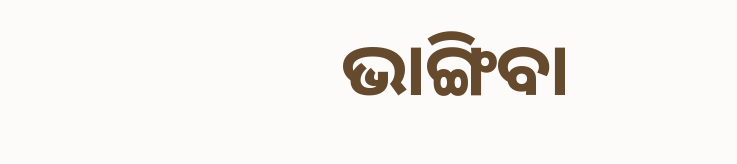ଭାଙ୍ଗିବା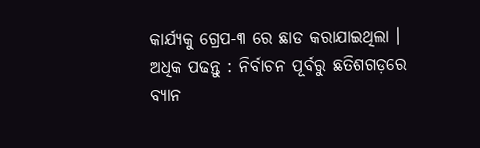କାର୍ଯ୍ୟକୁ ଗ୍ରେପ-୩ ରେ ଛାଡ କରାଯାଇଥିଲା ।
ଅଧିକ ପଢନ୍ତୁ : ନିର୍ବାଚନ ପୂର୍ବରୁ ଛତିଶଗଡ଼ରେ ବ୍ୟାନ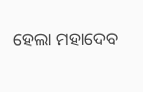ହେଲା ମହାଦେବ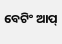ବେଟିଂ ଆପ୍